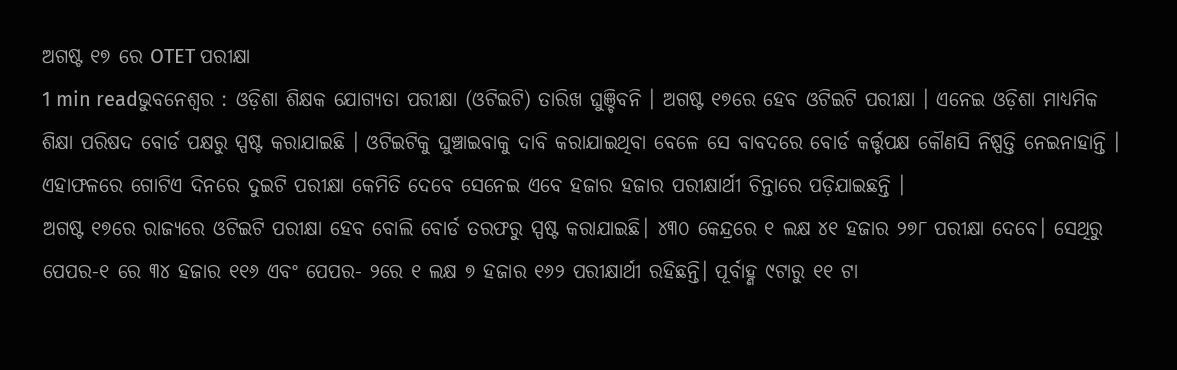ଅଗଷ୍ଟ ୧୭ ରେ OTET ପରୀକ୍ଷା
1 min readଭୁବନେଶ୍ୱର : ଓଡ଼ିଶା ଶିକ୍ଷକ ଯୋଗ୍ୟତା ପରୀକ୍ଷା (ଓଟିଇଟି) ତାରିଖ ଘୁଞ୍ଚିବନି । ଅଗଷ୍ଟ ୧୭ରେ ହେବ ଓଟିଇଟି ପରୀକ୍ଷା । ଏନେଇ ଓଡ଼ିଶା ମାଧ୍ୟମିକ ଶିକ୍ଷା ପରିଷଦ ବୋର୍ଡ ପକ୍ଷରୁ ସ୍ପଷ୍ଟ କରାଯାଇଛି । ଓଟିଇଟିକୁ ଘୁଞ୍ଚାଇବାକୁ ଦାବି କରାଯାଇଥିବା ବେଳେ ସେ ବାବଦରେ ବୋର୍ଡ କର୍ତ୍ତୃପକ୍ଷ କୌଣସି ନିଷ୍ପତ୍ତି ନେଇନାହାନ୍ତି । ଏହାଫଳରେ ଗୋଟିଏ ଦିନରେ ଦୁଇଟି ପରୀକ୍ଷା କେମିତି ଦେବେ ସେନେଇ ଏବେ ହଜାର ହଜାର ପରୀକ୍ଷାର୍ଥୀ ଚିନ୍ତାରେ ପଡ଼ିଯାଇଛନ୍ତି ।
ଅଗଷ୍ଟ ୧୭ରେ ରାଜ୍ୟରେ ଓଟିଇଟି ପରୀକ୍ଷା ହେବ ବୋଲି ବୋର୍ଡ ତରଫରୁ ସ୍ପଷ୍ଟ କରାଯାଇଛି। ୪୩୦ କେନ୍ଦ୍ରରେ ୧ ଲକ୍ଷ ୪୧ ହଜାର ୨୭୮ ପରୀକ୍ଷା ଦେବେ। ସେଥିରୁ ପେପର-୧ ରେ ୩୪ ହଜାର ୧୧୬ ଏବଂ ପେପର- ୨ରେ ୧ ଲକ୍ଷ ୭ ହଜାର ୧୬୨ ପରୀକ୍ଷାର୍ଥୀ ରହିଛନ୍ତି। ପୂର୍ବାହ୍ଣ ୯ଟାରୁ ୧୧ ଟା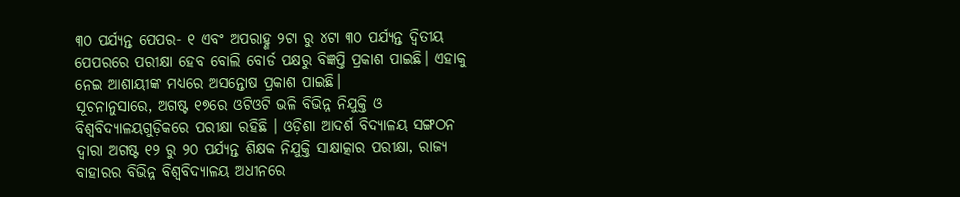୩୦ ପର୍ଯ୍ୟନ୍ତ ପେପର- ୧ ଏବଂ ଅପରାହ୍ଣ ୨ଟା ରୁ ୪ଟା ୩୦ ପର୍ଯ୍ୟନ୍ତ ଦ୍ବିତୀୟ ପେପରରେ ପରୀକ୍ଷା ହେବ ବୋଲି ବୋର୍ଡ ପକ୍ଷରୁ ବିଜ୍ଞପ୍ତି ପ୍ରକାଶ ପାଇଛି। ଏହାକୁ ନେଇ ଆଶାୟୀଙ୍କ ମଧ୍ୟରେ ଅସନ୍ତୋଷ ପ୍ରକାଶ ପାଇଛି।
ସୂଚନାନୁସାରେ, ଅଗଷ୍ଟ ୧୭ରେ ଓଟିଓଟି ଭଳି ବିଭିନ୍ନ ନିଯୁକ୍ତି ଓ ବିଶ୍ୱବିଦ୍ୟାଳୟଗୁଡ଼ିକରେ ପରୀକ୍ଷା ରହିଛି । ଓଡ଼ିଶା ଆଦର୍ଶ ବିଦ୍ୟାଳୟ ସଙ୍ଗଠନ ଦ୍ବାରା ଅଗଷ୍ଟ ୧୨ ରୁ ୨୦ ପର୍ଯ୍ୟନ୍ତ ଶିକ୍ଷକ ନିଯୁକ୍ତି ସାକ୍ଷାତ୍କାର ପରୀକ୍ଷା, ରାଜ୍ୟ ବାହାରର ବିଭିନ୍ନ ବିଶ୍ବବିଦ୍ୟାଳୟ ଅଧୀନରେ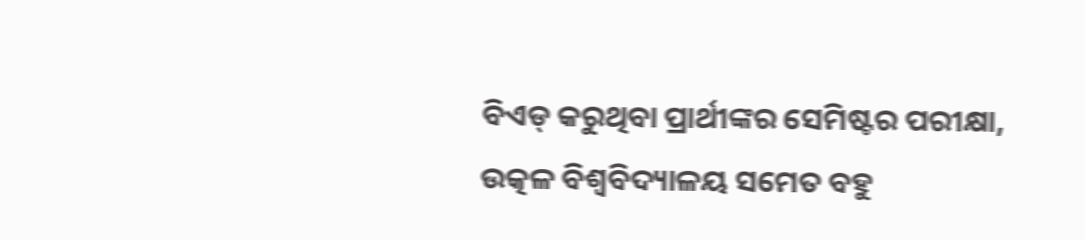ବିଏଡ୍ କରୁଥିବା ପ୍ରାର୍ଥୀଙ୍କର ସେମିଷ୍ଟର ପରୀକ୍ଷା, ଉତ୍କଳ ବିଶ୍ବବିଦ୍ୟାଳୟ ସମେତ ବହୁ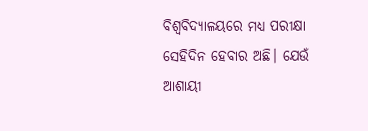ବିଶ୍ବବିଦ୍ୟାଳୟରେ ମଧ୍ୟ ପରୀକ୍ଷା ସେହିଦିନ ହେବାର ଅଛି। ଯେଉଁ ଆଶାୟୀ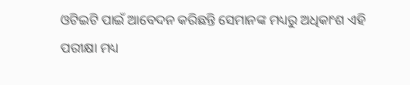ଓଟିଇଟି ପାଇଁ ଆବେଦନ କରିଛନ୍ତି ସେମାନଙ୍କ ମଧ୍ୟରୁ ଅଧିକାଂଶ ଏହି ପରୀକ୍ଷା ମଧ୍ୟ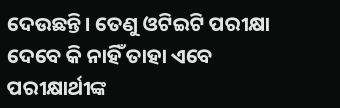ଦେଉଛନ୍ତି। ତେଣୁ ଓଟିଇଟି ପରୀକ୍ଷା ଦେବେ କି ନାହିଁ ତାହା ଏବେ ପରୀକ୍ଷାର୍ଥୀଙ୍କ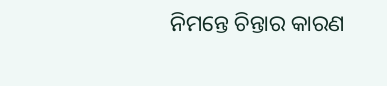ନିମନ୍ତେ ଚିନ୍ତାର କାରଣ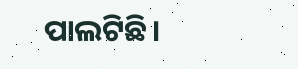ପାଲଟିଛି।